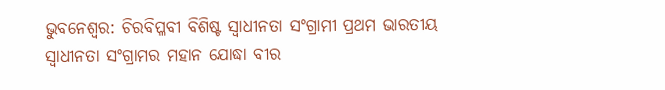ଭୁବନେଶ୍ୱର: ଚିରବିପ୍ଳବୀ ବିଶିଷ୍ଟ ସ୍ୱାଧୀନତା ସଂଗ୍ରାମୀ ପ୍ରଥମ ଭାରତୀୟ ସ୍ୱାଧୀନତା ସଂଗ୍ରାମର ମହାନ ଯୋଦ୍ଧା ବୀର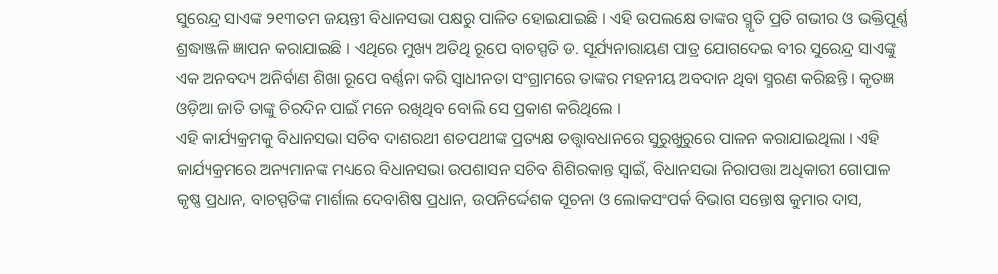ସୁରେନ୍ଦ୍ର ସାଏଙ୍କ ୨୧୩ତମ ଜୟନ୍ତୀ ବିଧାନସଭା ପକ୍ଷରୁ ପାଳିତ ହୋଇଯାଇଛି । ଏହି ଉପଲକ୍ଷେ ତାଙ୍କର ସ୍ମୃତି ପ୍ରତି ଗଭୀର ଓ ଭକ୍ତିପୂର୍ଣ୍ଣ ଶ୍ରଦ୍ଧାଞ୍ଜଳି ଜ୍ଞାପନ କରାଯାଇଛି । ଏଥିରେ ମୁଖ୍ୟ ଅତିଥି ରୂପେ ବାଚସ୍ପତି ଡ. ସୂର୍ଯ୍ୟନାରାୟଣ ପାତ୍ର ଯୋଗଦେଇ ବୀର ସୁରେନ୍ଦ୍ର ସାଏଙ୍କୁ ଏକ ଅନବଦ୍ୟ ଅନିର୍ବାଣ ଶିଖା ରୂପେ ବର୍ଣ୍ଣନା କରି ସ୍ୱାଧୀନତା ସଂଗ୍ରାମରେ ତାଙ୍କର ମହନୀୟ ଅବଦାନ ଥିବା ସ୍ମରଣ କରିଛନ୍ତି । କୃତଜ୍ଞ ଓଡ଼ିଆ ଜାତି ତାଙ୍କୁ ଚିରଦିନ ପାଇଁ ମନେ ରଖିଥିବ ବୋଲି ସେ ପ୍ରକାଶ କରିଥିଲେ ।
ଏହି କାର୍ଯ୍ୟକ୍ରମକୁ ବିଧାନସଭା ସଚିବ ଦାଶରଥୀ ଶତପଥୀଙ୍କ ପ୍ରତ୍ୟକ୍ଷ ତତ୍ତ୍ୱାବଧାନରେ ସୁରୁଖୁରୁରେ ପାଳନ କରାଯାଇଥିଲା । ଏହି କାର୍ଯ୍ୟକ୍ରମରେ ଅନ୍ୟମାନଙ୍କ ମଧ୍ୟରେ ବିଧାନସଭା ଉପଶାସନ ସଚିବ ଶିଶିରକାନ୍ତ ସ୍ୱାଇଁ, ବିଧାନସଭା ନିରାପତ୍ତା ଅଧିକାରୀ ଗୋପାଳ କୃଷ୍ଣ ପ୍ରଧାନ, ବାଚସ୍ପତିଙ୍କ ମାର୍ଶାଲ ଦେବାଶିଷ ପ୍ରଧାନ, ଉପନିର୍ଦ୍ଦେଶକ ସୂଚନା ଓ ଲୋକସଂପର୍କ ବିଭାଗ ସନ୍ତୋଷ କୁମାର ଦାସ,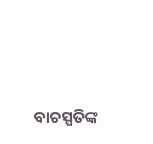ବାଚସ୍ପତିଙ୍କ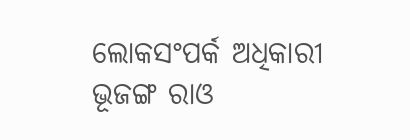ଲୋକସଂପର୍କ ଅଧିକାରୀ ଭୂଜଙ୍ଗ ରାଓ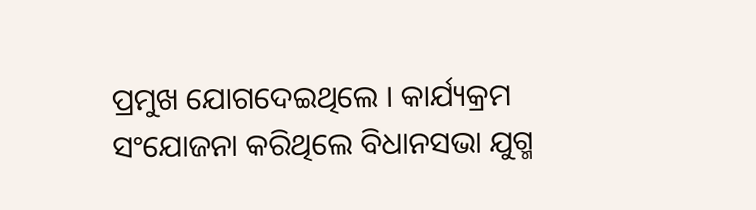ପ୍ରମୁଖ ଯୋଗଦେଇଥିଲେ । କାର୍ଯ୍ୟକ୍ରମ ସଂଯୋଜନା କରିଥିଲେ ବିଧାନସଭା ଯୁଗ୍ମ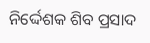ନିର୍ଦ୍ଦେଶକ ଶିବ ପ୍ରସାଦ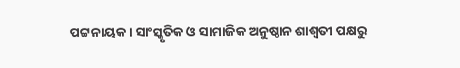ପଟ୍ଟନାୟକ । ସାଂସ୍କୃତିକ ଓ ସାମାଜିକ ଅନୁଷ୍ଠାନ ଶାଶ୍ୱତୀ ପକ୍ଷରୁ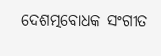ଦେଶତ୍ମବୋଧକ ସଂଗୀତ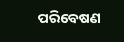ପରିବେଷଣ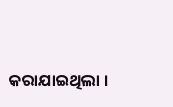କରାଯାଇଥିଲା ।